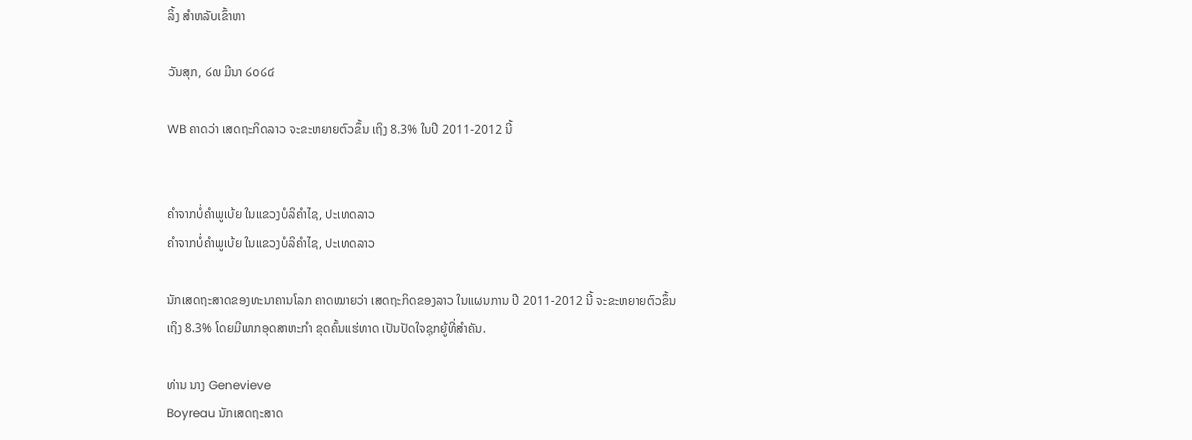ລິ້ງ ສຳຫລັບເຂົ້າຫາ

ວັນສຸກ, ໒໙ ມີນາ ໒໐໒໔

WB ຄາດວ່າ ເສດຖະກິດລາວ ຈະຂະຫຍາຍຕົວຂຶ້ນ ເຖິງ 8.3% ໃນປີ 2011-2012 ນີ້


ຄໍາຈາກບໍ່ຄໍາພູເບ້ຍ ໃນແຂວງບໍລິຄໍາໄຊ, ປະເທດລາວ
ຄໍາຈາກບໍ່ຄໍາພູເບ້ຍ ໃນແຂວງບໍລິຄໍາໄຊ, ປະເທດລາວ

ນັກເສດຖະສາດຂອງທະນາຄານໂລກ ຄາດໝາຍວ່າ ເສດຖະກິດຂອງລາວ ໃນແຜນການ ປີ 2011-2012 ນີ້ ຈະຂະຫຍາຍຕົວຂຶ້ນເຖິງ 8.3% ໂດຍມີພາກອຸດສາຫະກໍາ ຂຸດຄົ້ນແຮ່ທາດ ເປັນປັດໃຈຊຸກຍູ້ທີ່ສໍາຄັນ.

ທ່ານ ນາງ Genevieve
Boyreau ນັກເສດຖະສາດ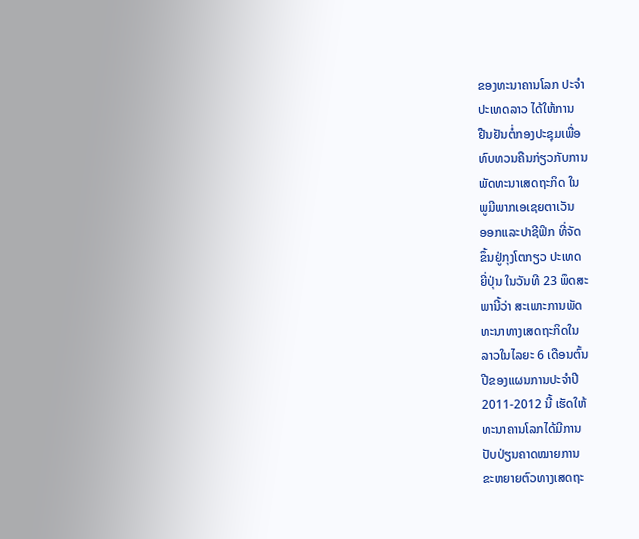ຂອງທະນາຄານໂລກ ປະຈໍາ
ປະເທດລາວ ໄດ້ໃຫ້ການ
ຢືນຢັນຕໍ່ກອງປະຊຸມເພື່ອ
ທົບທວນຄືນກ່ຽວກັບການ
ພັດທະນາເສດຖະກິດ ໃນ
ພູມີພາກເອເຊຍຕາເວັນ
ອອກແລະປາຊີຟິກ ທີ່ຈັດ
ຂຶ້ນຢູ່ກຸງໂຕກຽວ ປະເທດ
ຍີ່ປຸ່ນ ໃນວັນທີ 23 ພຶດສະ
ພານີ້ວ່າ ສະເພາະການພັດ
ທະນາທາງເສດຖະກິດໃນ
ລາວໃນໄລຍະ 6 ເດືອນຕົ້ນ
ປີຂອງແຜນການປະຈໍາປີ
2011-2012 ນີ້ ເຮັດໃຫ້
ທະນາຄານໂລກໄດ້ມີການ
ປັບປ່ຽນຄາດໝາຍການ
ຂະຫຍາຍຕົວທາງເສດຖະ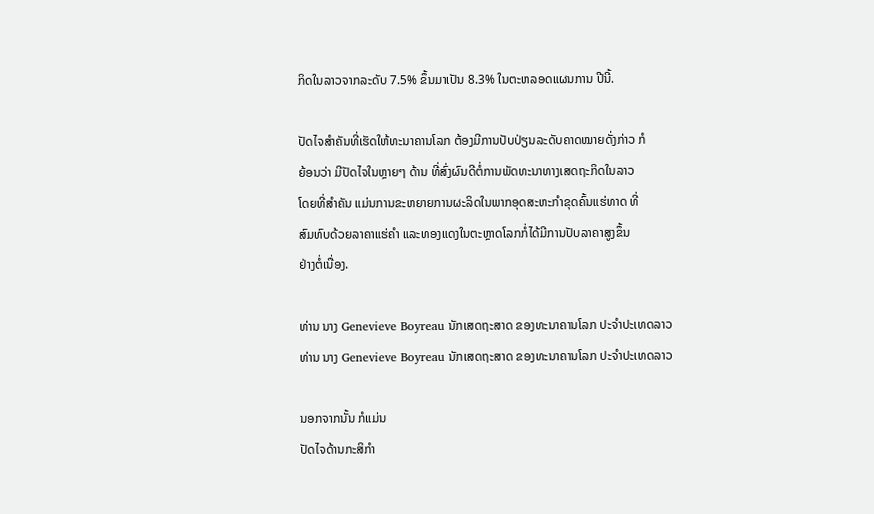ກິດໃນລາວຈາກລະດັບ 7.5% ຂຶ້ນມາເປັນ 8.3% ໃນຕະຫລອດແຜນການ ປີນີ້.

ປັດໄຈສໍາຄັນທີ່ເຮັດໃຫ້ທະນາຄານໂລກ ຕ້ອງມີການປັບປ່ຽນລະດັບຄາດໝາຍດັ່ງກ່າວ ກໍ
ຍ້ອນວ່າ ມີປັດໄຈໃນຫຼາຍໆ ດ້ານ ທີ່ສົ່ງຜົນດີຕໍ່ການພັດທະນາທາງເສດຖະກິດໃນລາວ
ໂດຍທີ່ສໍາຄັນ ແມ່ນການຂະຫຍາຍການຜະລິດໃນພາກອຸດສະຫະກໍາຂຸດຄົ້ນແຮ່ທາດ ທີ່
ສົມທົບດ້ວຍລາຄາແຮ່ຄໍາ ແລະທອງແດງໃນຕະຫຼາດໂລກກໍ່ໄດ້ມີການປັບລາຄາສູງຂຶ້ນ
ຢ່າງຕໍ່ເນື່ອງ.

ທ່ານ ນາງ Genevieve Boyreau ນັກເສດຖະສາດ ຂອງທະນາຄານໂລກ ປະຈໍາປະເທດລາວ
ທ່ານ ນາງ Genevieve Boyreau ນັກເສດຖະສາດ ຂອງທະນາຄານໂລກ ປະຈໍາປະເທດລາວ

ນອກຈາກນັ້ນ ກໍແມ່ນ
ປັດໄຈດ້ານກະສິກໍາ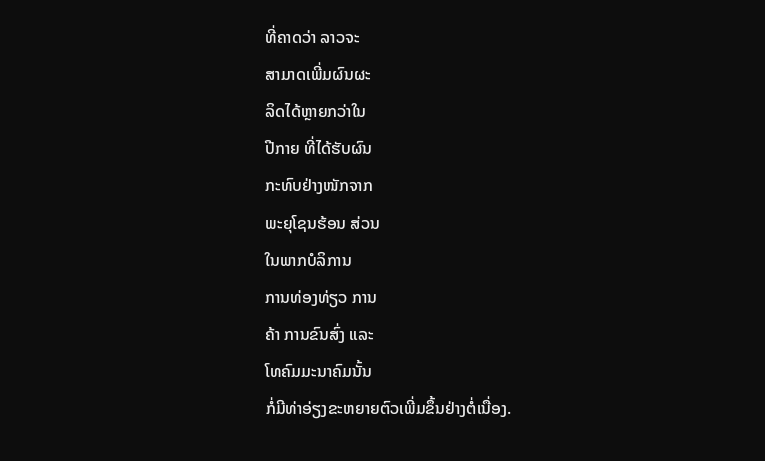ທີ່ຄາດວ່າ ລາວຈະ
ສາມາດເພີ່ມຜົນຜະ
ລິດໄດ້ຫຼາຍກວ່າໃນ
ປີກາຍ ທີ່ໄດ້ຮັບຜົນ
ກະທົບຢ່າງໜັກຈາກ
ພະຍຸໂຊນຮ້ອນ ສ່ວນ
ໃນພາກບໍລິການ
ການທ່ອງທ່ຽວ ການ
ຄ້າ ການຂົນສົ່ງ ແລະ
ໂທຄົມມະນາຄົມນັ້ນ
ກໍ່ມີທ່າອ່ຽງຂະຫຍາຍຕົວເພີ່ມຂຶ້ນຢ່າງຕໍ່ເນື່ອງ.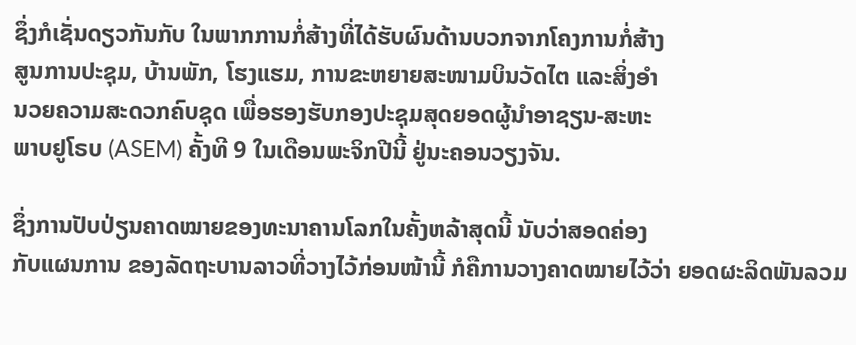ຊຶ່ງກໍເຊັ່ນດຽວກັນກັບ ໃນພາກການກໍ່ສ້າງທີ່ໄດ້ຮັບຜົນດ້ານບວກຈາກໂຄງການກໍ່ສ້າງ
ສູນການປະຊຸມ, ບ້ານພັກ, ໂຮງແຮມ, ການຂະຫຍາຍສະໜາມບິນວັດໄຕ ແລະສິ່ງອໍາ
ນວຍຄວາມສະດວກຄົບຊຸດ ເພື່ອຮອງຮັບກອງປະຊຸມສຸດຍອດຜູ້ນໍາອາຊຽນ-ສະຫະ
ພາບຢູໂຣບ (ASEM) ຄັ້ງທີ 9 ໃນເດືອນພະຈິກປີນີ້ ຢູ່ນະຄອນວຽງຈັນ.

ຊຶ່ງການປັບປ່ຽນຄາດໝາຍຂອງທະນາຄານໂລກໃນຄັ້ງຫລ້າສຸດນີ້ ນັບວ່າສອດຄ່ອງ
ກັບແຜນການ ຂອງລັດຖະບານລາວທີ່ວາງໄວ້ກ່ອນໜ້ານີ້ ກໍຄືການວາງຄາດໝາຍໄວ້ວ່າ ຍອດຜະລິດພັນລວມ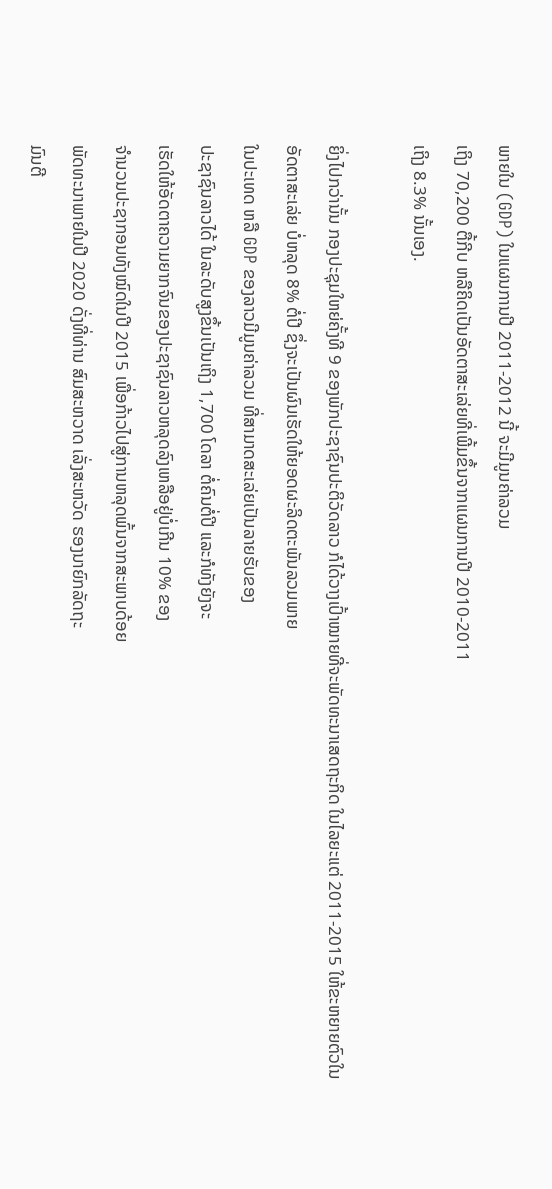ພາຍໃນ (GDP) ໃນແຜນການປີ 2011-2012 ນີ້ ຈະມີມູນຄ່າລວມ
ເຖິງ 70,200 ຕື້ກີບ ຫລືຄິດເປັນອັດຕາສະເລ່ຍທີ່ເພີ້ມຂຶ້ນຈາກແຜນການປີ 2010-2011
ເຖິງ 8.3% ນັ້ນເອງ.

ຍິ່ງໄປກວ່ານັ້ນ ກອງປະຊຸມໃຫຍ່ຄັ້ງທີ 9 ຂອງພັກປະຊາຊົນປະຕິວັດລາວ ກໍໄດ້ວາງເປົ້າໝາຍທີ່ຈະພັດທະນາເສດຖະກິດ ໃນໄລຍະແຕ່ 2011-2015 ໃຫ້ຂະຫຍາຍຕົວໃນ
ອັດຕາສະເລ່ຍ ບໍ່ຫລຸດ 8% ຕໍ່ປີ ຊຶ່ງຈະເປັນຜົນເຮັດໃຫ້ຍອດຜະລິດຕະພັນລວມພາຍ
ໃນປະເທດ ຫລື GDP ຂອງລາວມີມູນຄ່າລວມ ທີ່ສາມາດສະເລ່ຍເປັນລາຍຮັບຂອງ
ປະຊາຊົນລາວໄດ້ ໃນລະດັບສູງຂຶ້ນເປັນເຖິງ 1,700 ໂດລາ ຕໍ່ຄົນຕໍ່ປີ ແລະກໍທັງຍັງຈະ
ເຮັດໃຫ້ອັດຕາຄວາມຍາກຈົນຂອງປະຊາຊົນລາວຫລຸດລົງເຫລືອຢູ່ບໍ່ເກີນ 10% ຂອງ
ຈຳນວນປະຊາກອນທັງໝົດໃນປີ 2015 ເພື່ອກ້າວໄປສູ່ການຫລຸດພົ້ນຈາກສະພາບດ້ອຍ
ພັດທະນາພາຍໃນປີ 2020 ດັ່ງທີ່ທ່ານ ສົມສະຫວາດ ເລັ່ງສະຫວັດ ຮອງນາຍົກລັດຖະ
ມົນຕີ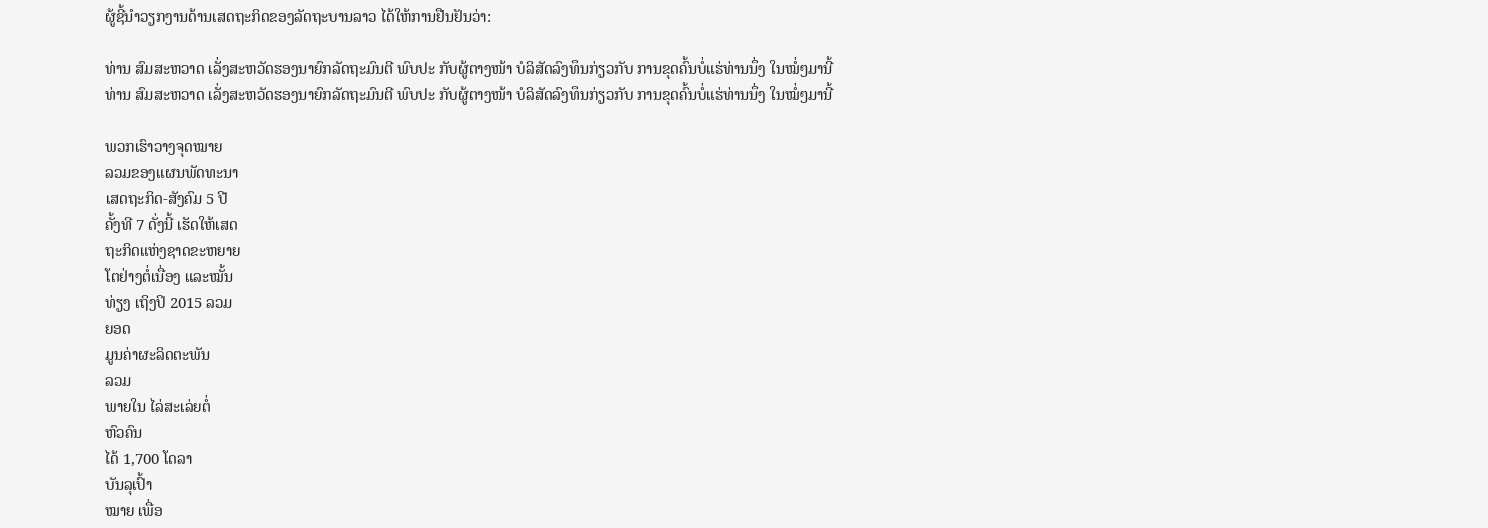ຜູ້ຊີ້ນໍາວຽກງານດ້ານເສດຖະກິດຂອງລັດຖະບານລາວ ໄດ້ໃຫ້ການຢືນຢັນວ່າ:

ທ່ານ ສົມສະຫວາດ ເລັ່ງສະຫວັດຮອງນາຍົກລັດຖະມົນຕີ ພົບປະ ກັບຜູ້ຕາງໜ້າ ບໍລິສັດລົງທຶນກ່ຽວກັບ ການຂຸດຄົ້ນບໍ່ແຮ່ທ່ານນຶ່ງ ໃນໝໍ່ໆມານີ້
ທ່ານ ສົມສະຫວາດ ເລັ່ງສະຫວັດຮອງນາຍົກລັດຖະມົນຕີ ພົບປະ ກັບຜູ້ຕາງໜ້າ ບໍລິສັດລົງທຶນກ່ຽວກັບ ການຂຸດຄົ້ນບໍ່ແຮ່ທ່ານນຶ່ງ ໃນໝໍ່ໆມານີ້

ພວກເຮົາວາງຈຸດໝາຍ
ລວມຂອງແຜນພັດທະນາ
ເສດຖະກິດ-ສັງຄົມ 5 ປີ
ຄັ້ງທີ 7 ດັ່ງນີ້ ເຮັດໃຫ້ເສດ
ຖະກິດແຫ່ງຊາດຂະຫຍາຍ
ໂຕຢ່າງຕໍ່ເນື່ອງ ແລະໝັ້ນ
ທ່ຽງ ເຖິງປິ 2015 ລວມ
ຍອດ
ມູນຄ່າຜະລິດຕະພັນ
ລວມ
ພາຍໃນ ໄລ່ສະເລ່ຍຕໍ່
ຫົວຄົນ
ໄດ້ 1,700 ໂດລາ
ບັນລຸເປົ້າ
ໝາຍ ເພື່ອ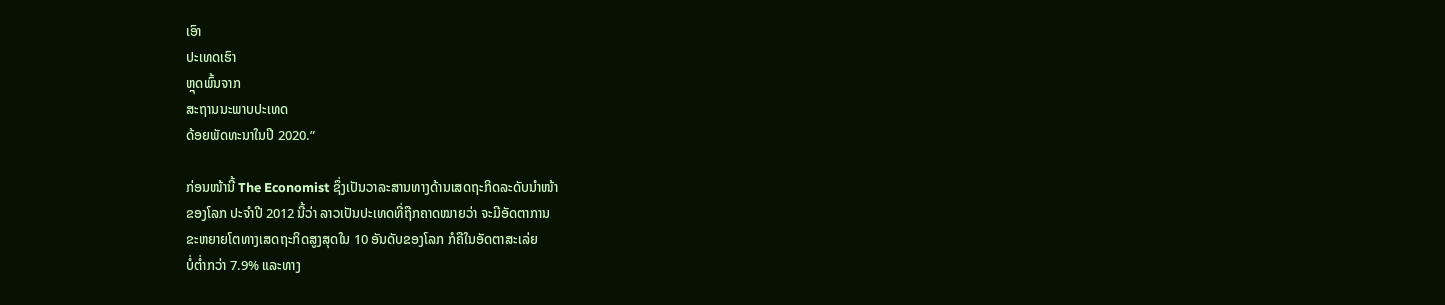ເອົາ
ປະເທດເຮົາ
ຫຼຸດພົ້ນຈາກ
ສະຖານນະພາບປະເທດ
ດ້ອຍພັດທະນາໃນປີ 2020.”

ກ່ອນໜ້ານີ້ The Economist ຊຶ່ງເປັນວາລະສານທາງດ້ານເສດຖະກິດລະດັບນໍາໜ້າ
ຂອງໂລກ ປະຈໍາປີ 2012 ນີ້ວ່າ ລາວເປັນປະເທດທີ່ຖືກຄາດໝາຍວ່າ ຈະມີອັດຕາການ
ຂະຫຍາຍໂຕທາງເສດຖະກິດສູງສຸດໃນ 10 ອັນດັບຂອງໂລກ ກໍຄືໃນອັດຕາສະເລ່ຍ
ບໍ່ຕໍ່າກວ່າ 7.9% ແລະທາງ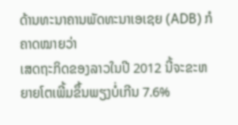ດ້ານທະນາຄານພັດທະນາເອເຊຍ (ADB) ກໍຄາດໝາຍວ່າ
ເສດຖະກິດຂອງລາວໃນປີ 2012 ນີ້ຈະຂະຫຍາຍໂຕເພີ້ມຂຶ້ນພຽງບໍ່ເກີນ 7.6%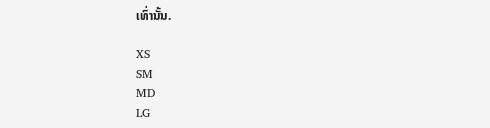ເທົ່ານັ້ນ.

XS
SM
MD
LG